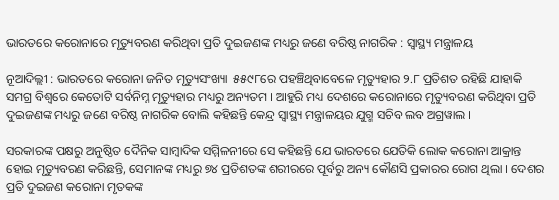ଭାରତରେ କରୋନାରେ ମୃତ୍ୟୁବରଣ କରିଥିବା ପ୍ରତି ଦୁଇଜଣଙ୍କ ମଧ୍ୟରୁ ଜଣେ ବରିଷ୍ଠ ନାଗରିକ : ସ୍ୱାସ୍ଥ୍ୟ ମନ୍ତ୍ରାଳୟ

ନୂଆଦିଲ୍ଲୀ : ଭାରତରେ କରୋନା ଜନିତ ମୃତ୍ୟୁସଂଖ୍ୟା  ୫୫୯୮ରେ ପହଞ୍ଚିଥିବାବେଳେ ମୃତ୍ୟୁହାର ୨.୮ ପ୍ରତିଶତ ରହିଛି ଯାହାକି ସମଗ୍ର ବିଶ୍ବରେ କେତୋଟି ସର୍ବନିମ୍ନ ମୃତ୍ୟୁହାର ମଧ୍ୟରୁ ଅନ୍ୟତମ । ଆହୁରି ମଧ୍ୟ ଦେଶରେ କରୋନାରେ ମୃତ୍ୟୁବରଣ କରିଥିବା ପ୍ରତି ଦୁଇଜଣଙ୍କ ମଧ୍ୟରୁ ଜଣେ ବରିଷ୍ଠ ନାଗରିକ ବୋଲି କହିଛନ୍ତି କେନ୍ଦ୍ର ସ୍ୱାସ୍ଥ୍ୟ ମନ୍ତ୍ରାଳୟର ଯୁଗ୍ମ ସଚିବ ଲବ ଅଗ୍ରୱାଲ ।

ସରକାରଙ୍କ ପକ୍ଷରୁ ଅନୁଷ୍ଠିତ ଦୈନିକ ସାମ୍ବାଦିକ ସମ୍ମିଳନୀରେ ସେ କହିଛନ୍ତି ଯେ ଭାରତରେ ଯେତିକି ଲୋକ କରୋନା ଆକ୍ରାନ୍ତ ହୋଇ ମୃତ୍ୟୁବରଣ କରିଛନ୍ତି, ସେମାନଙ୍କ ମଧ୍ୟରୁ ୭୪ ପ୍ରତିଶତଙ୍କ ଶରୀରରେ ପୂର୍ବରୁ ଅନ୍ୟ କୌଣସି ପ୍ରକାରର ରୋଗ ଥିଲା । ଦେଶର ପ୍ରତି ଦୁଇଜଣ କରୋନା ମୃତକଙ୍କ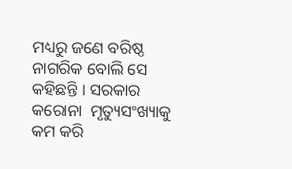ମଧ୍ୟରୁ ଜଣେ ବରିଷ୍ଠ ନାଗରିକ ବୋଲି ସେ କହିଛନ୍ତି । ସରକାର କରୋନା  ମୃତ୍ୟୁସଂଖ୍ୟାକୁ କମ କରି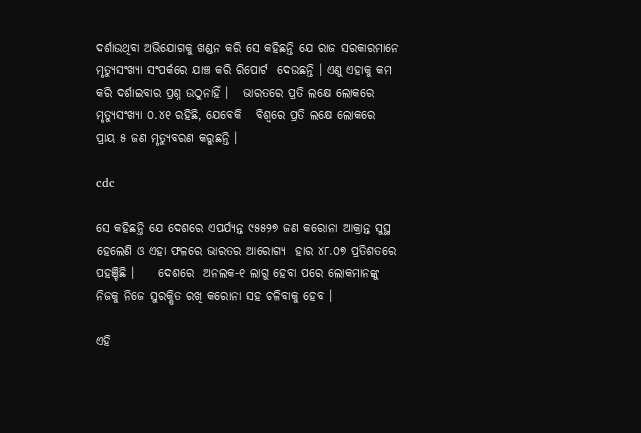ଦର୍ଶାଉଥିବା ଅଭିଯୋଗକୁ ଖଣ୍ଡନ କରି ସେ କହିଛନ୍ତି ଯେ ରାଜ ସରକାରମାନେ ମୃତ୍ୟୁସଂଖ୍ୟା ସଂପର୍କରେ ଯାଞ୍ଚ କରି ରିପୋର୍ଟ  ଦେଉଛନ୍ତି । ଏଣୁ ଏହାକୁ କମ କରି ଦର୍ଶାଇବାର ପ୍ରଶ୍ନ ଉଠୁନାହିଁ ।   ଭାରତରେ ପ୍ରତି ଲକ୍ଷେ ଲୋକରେ ମୃତ୍ୟୁସଂଖ୍ୟା ୦.୪୧ ରହିଛି, ଯେବେକି   ବିଶ୍ବରେ ପ୍ରତି ଲକ୍ଷେ ଲୋକରେ ପ୍ରାୟ ୫ ଜଣ ମୃତ୍ୟୁବରଣ କରୁଛନ୍ତି ।

cdc

ସେ କହିଛନ୍ତି ଯେ ଦେଶରେ ଏପର୍ଯ୍ୟନ୍ତ ୯୫୫୨୭ ଜଣ କରୋନା ଆକ୍ରାନ୍ତ ସୁସ୍ଥ ହେଲେଣି ଓ ଏହା ଫଳରେ ଭାରତର ଆରୋଗ୍ୟ  ହାର ୪୮.୦୭ ପ୍ରତିଶତରେ ପହଞ୍ଚିଛି ।     ଦେଶରେ  ଅନଲକ-୧ ଲାଗୁ ହେବା ପରେ ଲୋକମାନଙ୍କୁ ନିଜକୁ ନିଜେ ସୁରକ୍ଷିତ ରଖି କରୋନା ସହ ଚଳିବାକୁ ହେବ ।

ଏହି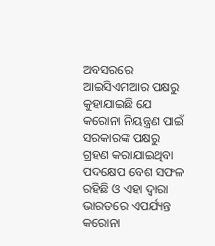ଅବସରରେ ଆଇସିଏମଆର ପକ୍ଷରୁ କୁହାଯାଇଛି ଯେ କରୋନା ନିୟନ୍ତ୍ରଣ ପାଇଁ ସରକାରଙ୍କ ପକ୍ଷରୁ ଗ୍ରହଣ କରାଯାଇଥିବା ପଦକ୍ଷେପ ବେଶ ସଫଳ ରହିଛି ଓ ଏହା ଦ୍ବାରା ଭାରତରେ ଏପର୍ଯ୍ୟନ୍ତ କରୋନା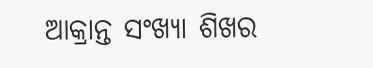ଆକ୍ରାନ୍ତ ସଂଖ୍ୟା ଶିଖର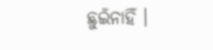ଛୁଇଁନାହିଁ ।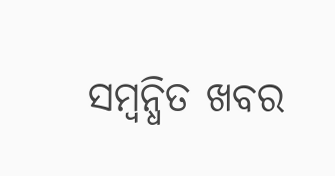ସମ୍ବନ୍ଧିତ ଖବର